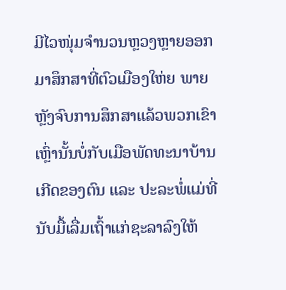ມີໄວໜຸ່ມຈຳນວນຫຼວງຫຼາຍອອກມາສຶກສາທີ່ຕົວເມືອງໃຫ່ຍ ພາຍຫຼັງຈົບການສຶກສາແລ້ວພວກເຂົາເຫຼົ່ານັ້ນບໍ່ກັບເມືອພັດທະນາບ້ານເກີດຂອງຕົນ ແລະ ປະລະພໍ່ແມ່ທີ່ນັບມື້ເລື່ມເຖົ້າແກ່ຊະລາລົງໃຫ້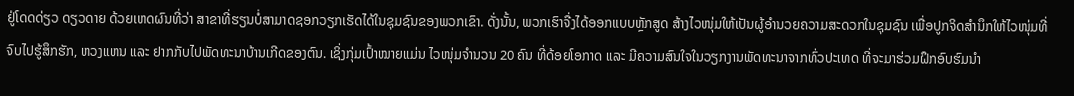ຢູ່ໂດດດ່ຽວ ດຽວດາຍ ດ້ວຍເຫດຜົນທີ່ວ່າ ສາຂາທີ່ຮຽນບໍ່ສາມາດຊອກວຽກເຮັດໄດ້ໃນຊຸມຊົນຂອງພວກເຂົາ. ດັ່ງນັ້ນ, ພວກເຮົາຈື່ງໄດ້ອອກແບບຫຼັກສູດ ສ້າງໄວໜຸ່ມໃຫ້ເປັນຜູ້ອຳນວຍຄວາມສະດວກໃນຊຸມຊົນ ເພື່ອປູກຈິດສຳນຶກໃຫ້ໄວໜຸ່ມທີ່ຈົບໄປຮູ້ສຶກຮັກ, ຫວງແຫນ ແລະ ຢາກກັບໄປພັດທະນາບ້ານເກີດຂອງຕົນ. ເຊິ່ງກຸ່ມເປົ້າໝາຍແມ່ນ ໄວໜຸ່ມຈຳນວນ 20 ຄົນ ທີ່ດ້ອຍໂອກາດ ແລະ ມີຄວາມສົນໃຈໃນວຽກງານພັດທະນາຈາກທົ່ວປະເທດ ທີ່ຈະມາຮ່ວມຝຶກອົບຮົມນຳ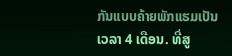ກັນແບບຄ້າຍພັກແຮມເປັນເວລາ 4 ເດືອນ. ທີ່ສູ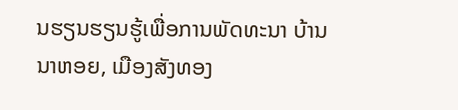ນຮຽນຮຽນຮູ້ເພື່ອການພັດທະນາ ບ້ານນາຫອຍ, ເມືອງສັງທອງ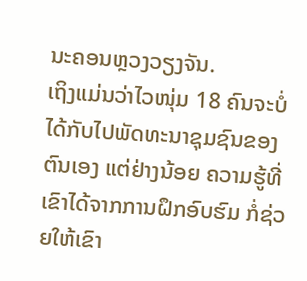ນະຄອນຫຼວງວຽງຈັນ.
ເຖິງແມ່ນວ່າໄວໜຸ່ມ 18 ຄົນຈະບໍ່ໄດ້ກັບໄປພັດທະນາຊຸມຊົນຂອງຕົນເອງ ແຕ່ຢ່າງນ້ອຍ ຄວາມຮູ້ທີ່ເຂົາໄດ້ຈາກການຝຶກອົບຮົມ ກໍ່ຊ່ວຍໃຫ້ເຂົາ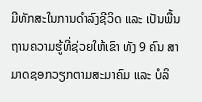ມີທັກສະໃນການດຳລົງຊີວິດ ແລະ ເປັນພື້ນຖານຄວາມຮູ້ທີ່ຊ່ວຍໃຫ້ເຂົາ ທັງ 9 ຄົນ ສາມາດຊອກວຽກຕາມສະມາຄົມ ແລະ ບໍລິ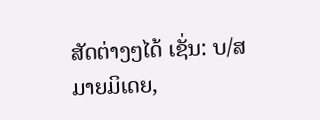ສັດຕ່າງໆໄດ້ ເຊັ່ນ: ບ/ສ ມາຍມິເດຍ,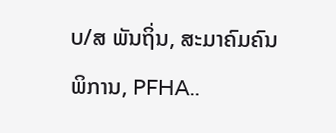ບ/ສ ພັນຖິ່ນ, ສະມາຄົມຄົນພິການ, PFHA..